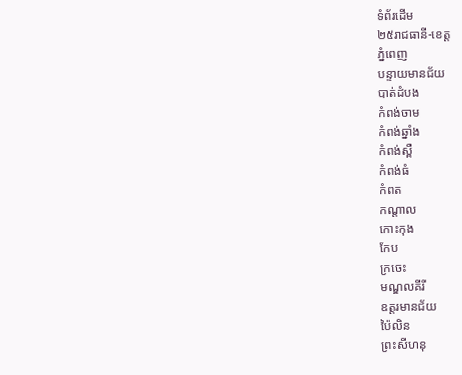ទំព័រដើម
២៥រាជធានី-ខេត្ត
ភ្នំពេញ
បន្ទាយមានជ័យ
បាត់ដំបង
កំពង់ចាម
កំពង់ឆ្នាំង
កំពង់ស្ពឺ
កំពង់ធំ
កំពត
កណ្តាល
កោះកុង
កែប
ក្រចេះ
មណ្ឌលគីរី
ឧត្តរមានជ័យ
ប៉ៃលិន
ព្រះសីហនុ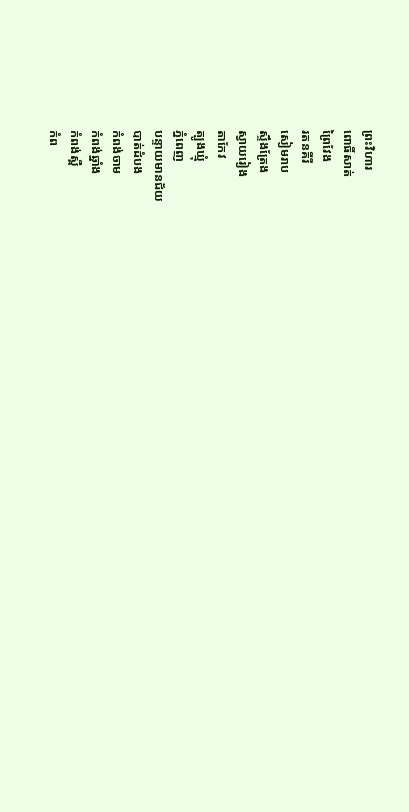ព្រះវិហារ
ពោធិ៍សាត់
ព្រៃវែង
រតនគីរី
សៀមរាប
ស្ទឹងត្រែង
ស្វាយរៀង
តាកែវ
ត្បូងឃ្មុំ
ភ្នំពេញ
បន្ទាយមានជ័យ
បាត់ដំបង
កំពង់ចាម
កំពង់ឆ្នាំង
កំពង់ស្ពឺ
កំព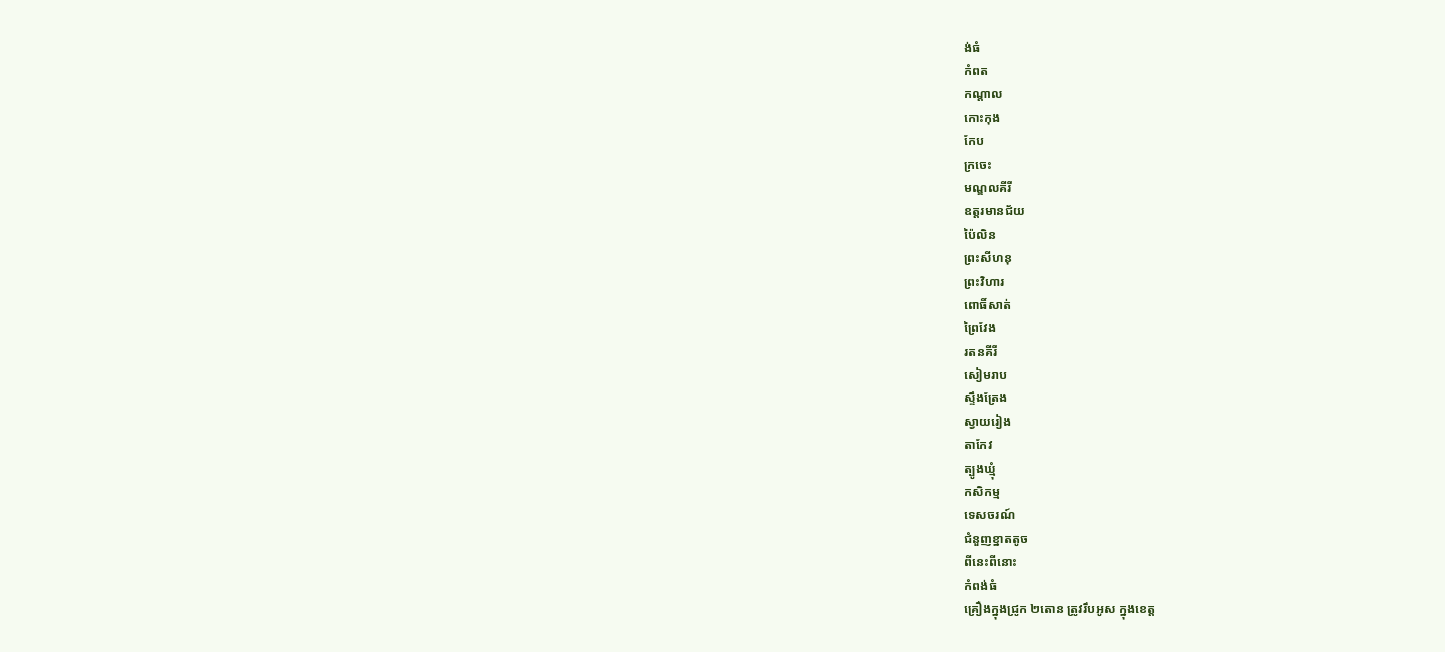ង់ធំ
កំពត
កណ្តាល
កោះកុង
កែប
ក្រចេះ
មណ្ឌលគីរី
ឧត្តរមានជ័យ
ប៉ៃលិន
ព្រះសីហនុ
ព្រះវិហារ
ពោធិ៍សាត់
ព្រៃវែង
រតនគីរី
សៀមរាប
ស្ទឹងត្រែង
ស្វាយរៀង
តាកែវ
ត្បូងឃ្មុំ
កសិកម្ម
ទេសចរណ៍
ជំនួញខ្នាតតូច
ពីនេះពីនោះ
កំពង់ធំ
គ្រឿងក្នុងជ្រូក ២តោន ត្រូវរឹបអូស ក្នុងខេត្ត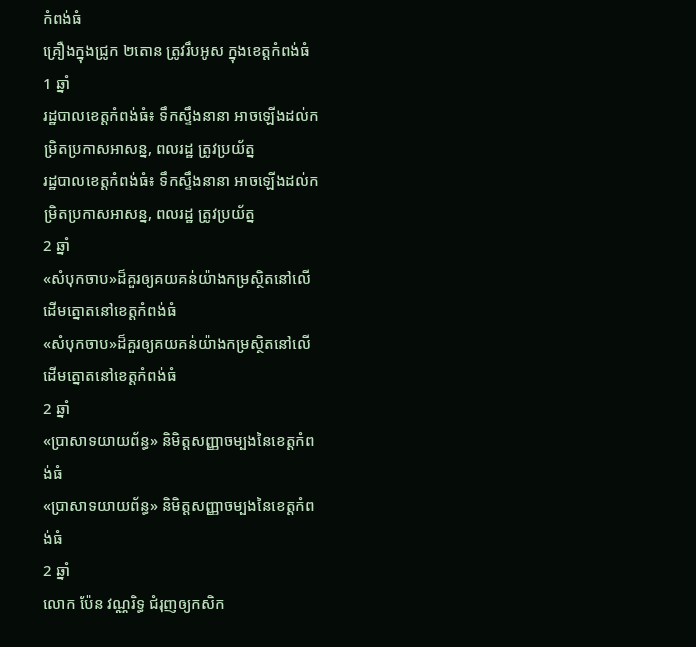កំពង់ធំ
គ្រឿងក្នុងជ្រូក ២តោន ត្រូវរឹបអូស ក្នុងខេត្តកំពង់ធំ
1 ឆ្នាំ
រដ្ឋបាលខេត្តកំពង់ធំ៖ ទឹកស្ទឹងនានា អាចឡើងដល់កម្រិតប្រកាសអាសន្ន, ពលរដ្ឋ ត្រូវប្រយ័ត្ន
រដ្ឋបាលខេត្តកំពង់ធំ៖ ទឹកស្ទឹងនានា អាចឡើងដល់កម្រិតប្រកាសអាសន្ន, ពលរដ្ឋ ត្រូវប្រយ័ត្ន
2 ឆ្នាំ
«សំបុកចាប»ដ៏គួរឲ្យគយគន់យ៉ាងកម្រស្ថិតនៅលើដើមត្នោតនៅខេត្តកំពង់ធំ
«សំបុកចាប»ដ៏គួរឲ្យគយគន់យ៉ាងកម្រស្ថិតនៅលើដើមត្នោតនៅខេត្តកំពង់ធំ
2 ឆ្នាំ
«ប្រាសាទយាយព័ន្ធ» និមិត្តសញ្ញាចម្បងនៃខេត្តកំពង់ធំ
«ប្រាសាទយាយព័ន្ធ» និមិត្តសញ្ញាចម្បងនៃខេត្តកំពង់ធំ
2 ឆ្នាំ
លោក ប៉ែន វណ្ណរិទ្ធ ជំរុញឲ្យកសិក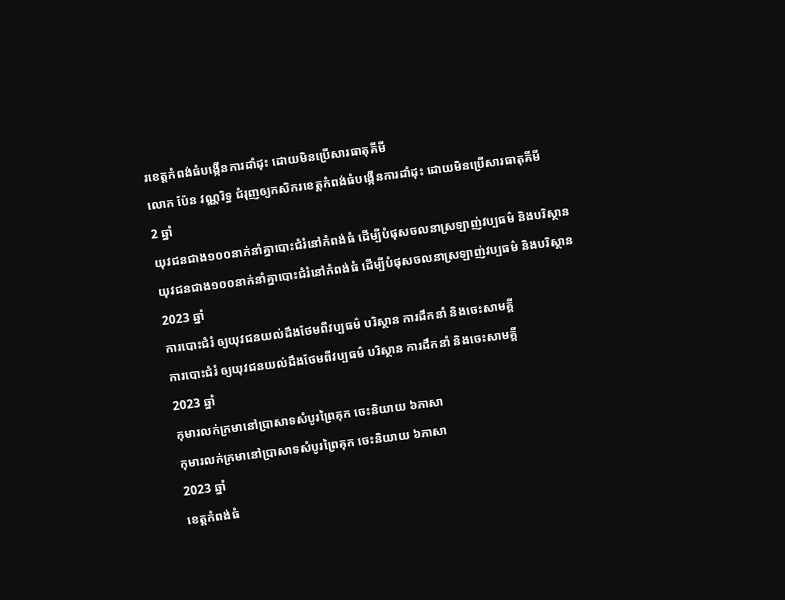រខេត្តកំពង់ធំបង្កើនការដាំដុះ ដោយមិនប្រើសារធាតុគីមី
លោក ប៉ែន វណ្ណរិទ្ធ ជំរុញឲ្យកសិករខេត្តកំពង់ធំបង្កើនការដាំដុះ ដោយមិនប្រើសារធាតុគីមី
2 ឆ្នាំ
យុវជនជាង១០០នាក់នាំគ្នាបោះជំរំនៅកំពង់ធំ ដើម្បីបំផុសចលនាស្រឡាញ់វប្បធម៌ និងបរិស្ថាន
យុវជនជាង១០០នាក់នាំគ្នាបោះជំរំនៅកំពង់ធំ ដើម្បីបំផុសចលនាស្រឡាញ់វប្បធម៌ និងបរិស្ថាន
2023 ឆ្នាំ
ការបោះជំរំ ឲ្យយុវជនយល់ដឹងថែមពីវប្បធម៌ បរិស្ថាន ការដឹកនាំ និងចេះសាមគ្គី
ការបោះជំរំ ឲ្យយុវជនយល់ដឹងថែមពីវប្បធម៌ បរិស្ថាន ការដឹកនាំ និងចេះសាមគ្គី
2023 ឆ្នាំ
កុមារលក់ក្រមានៅប្រាសាទសំបូរព្រៃគុក ចេះនិយាយ ៦ភាសា
កុមារលក់ក្រមានៅប្រាសាទសំបូរព្រៃគុក ចេះនិយាយ ៦ភាសា
2023 ឆ្នាំ
ខេត្តកំពង់ធំ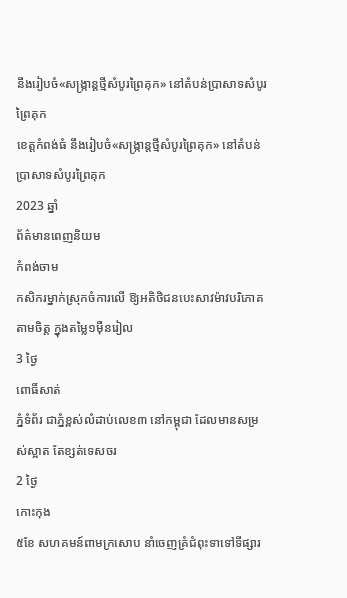នឹងរៀបចំ«សង្ក្រាន្តថ្មីសំបូរព្រៃគុក» នៅតំបន់ប្រាសាទសំបូរព្រៃគុក
ខេត្តកំពង់ធំ នឹងរៀបចំ«សង្ក្រាន្តថ្មីសំបូរព្រៃគុក» នៅតំបន់ប្រាសាទសំបូរព្រៃគុក
2023 ឆ្នាំ
ព័ត៌មានពេញនិយម
កំពង់ចាម
កសិករម្នាក់ស្រុកចំការលើ ឱ្យអតិថិជនបេះសាវម៉ាវបរិភោគតាមចិត្ត ក្នុងតម្លៃ១ម៉ឺនរៀល
3 ថ្ងៃ
ពោធិ៍សាត់
ភ្នំទំព័រ ជាភ្នំខ្ពស់លំដាប់លេខ៣ នៅកម្ពុជា ដែលមានសម្រស់ស្អាត តែខ្សត់ទេសចរ
2 ថ្ងៃ
កោះកុង
៥ខែ សហគមន៍ពាមក្រសោប នាំចេញគ្រំជំពុះទាទៅទីផ្សារ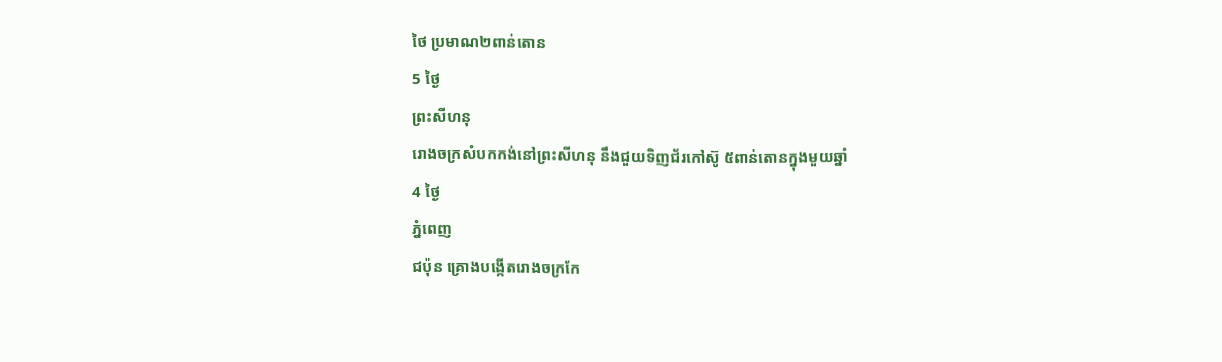ថៃ ប្រមាណ២ពាន់តោន
5 ថ្ងៃ
ព្រះសីហនុ
រោងចក្រសំបកកង់នៅព្រះសីហនុ នឹងជួយទិញជ័រកៅស៊ូ ៥ពាន់តោនក្នុងមួយឆ្នាំ
4 ថ្ងៃ
ភ្នំពេញ
ជប៉ុន គ្រោងបង្កើតរោងចក្រកែ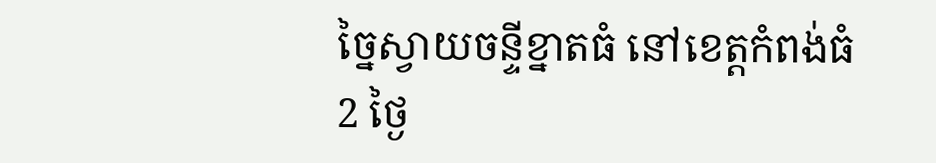ច្នៃស្វាយចន្ទីខ្នាតធំ នៅខេត្តកំពង់ធំ
2 ថ្ងៃ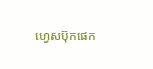ហ្វេសប៊ុកផេក